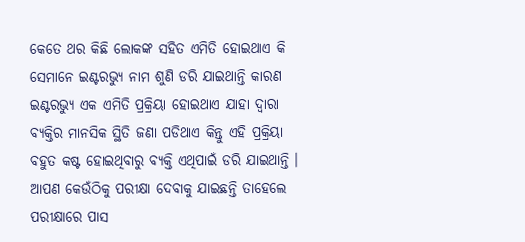କେତେ ଥର କିଛି ଲୋକଙ୍କ ସହିତ ଏମିତି ହୋଇଥାଏ କି ସେମାନେ ଇଣ୍ଟରଭ୍ୟୁ ନାମ ଶୁଣି ଡରି ଯାଇଥାନ୍ତି କାରଣ ଇଣ୍ଟରଭ୍ୟୁ ଏକ ଏମିତି ପ୍ରକ୍ରିୟା ହୋଇଥାଏ ଯାହା ଦ୍ଵାରା ବ୍ୟକ୍ତିର ମାନସିକ ସ୍ଥିତି ଜଣା ପଡିଥାଏ କିନ୍ତୁ ଏହି ପ୍ରକ୍ରିୟା ବହୁତ କଷ୍ଟ ହୋଇଥିବାରୁ ବ୍ୟକ୍ତି ଏଥିପାଇଁ ଡରି ଯାଇଥାନ୍ତି । ଆପଣ କେଉଁଠିକୁ ପରୀକ୍ଷା ଦେବାକୁ ଯାଇଛନ୍ତି ତାହେଲେ ପରୀକ୍ଷାରେ ପାସ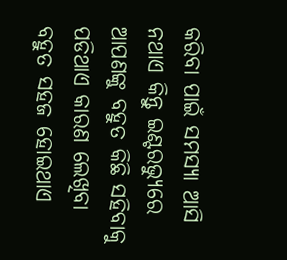କରିବା ପାଇଁ ସମସ୍ୟା ଆସି ନଥାଏ କିନ୍ତୁ ଇଣ୍ଟରଭ୍ୟୁରେ ଆପଣଙ୍କୁ ବହୁତ କିଛି ସହିବାକୁ ପଡିଥାଏ କାରଣ ଲେଖିବା ବହୁତ ସହଜ ହୋଇଥାଏ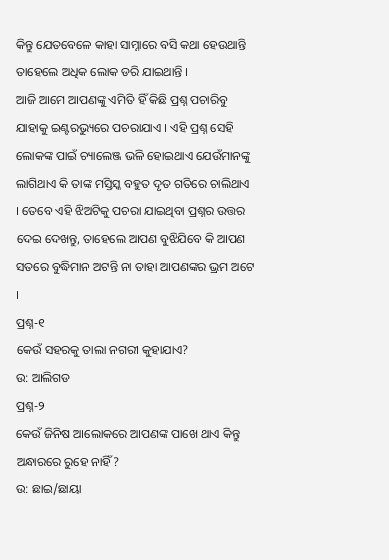କିନ୍ତୁ ଯେତବେଳେ କାହା ସାମ୍ନାରେ ବସି କଥା ହେଉଥାନ୍ତି ତାହେଲେ ଅଧିକ ଲୋକ ଡରି ଯାଇଥାନ୍ତି ।
ଆଜି ଆମେ ଆପଣଙ୍କୁ ଏମିତି ହିଁ କିଛି ପ୍ରଶ୍ନ ପଚାରିବୁ ଯାହାକୁ ଇଣ୍ଟରଭ୍ୟୁରେ ପଚରାଯାଏ । ଏହି ପ୍ରଶ୍ନ ସେହି ଲୋକଙ୍କ ପାଇଁ ଚ୍ୟାଲେଞ୍ଜ ଭଳି ହୋଇଥାଏ ଯେଉଁମାନଙ୍କୁ ଲାଗିଥାଏ କି ତାଙ୍କ ମସ୍ତିସ୍କ ବହୁତ ଦୃତ ଗତିରେ ଚାଲିଥାଏ । ତେବେ ଏହି ଝିଅଟିକୁ ପଚରା ଯାଇଥିବା ପ୍ରଶ୍ନର ଉତ୍ତର ଦେଇ ଦେଖନ୍ତୁ, ତାହେଲେ ଆପଣ ବୁଝିଯିବେ କି ଆପଣ ସତରେ ବୁଦ୍ଧିମାନ ଅଟନ୍ତି ନା ତାହା ଆପଣଙ୍କର ଭ୍ରମ ଅଟେ ।
ପ୍ରଶ୍ନ-୧
କେଉଁ ସହରକୁ ତାଲା ନଗରୀ କୁହାଯାଏ?
ଉ: ଆଲିଗଡ
ପ୍ରଶ୍ନ-୨
କେଉଁ ଜିନିଷ ଆଲୋକରେ ଆପଣଙ୍କ ପାଖେ ଥାଏ କିନ୍ତୁ ଅନ୍ଧାରରେ ରୁହେ ନାହିଁ?
ଉ: ଛାଇ/ଛାୟା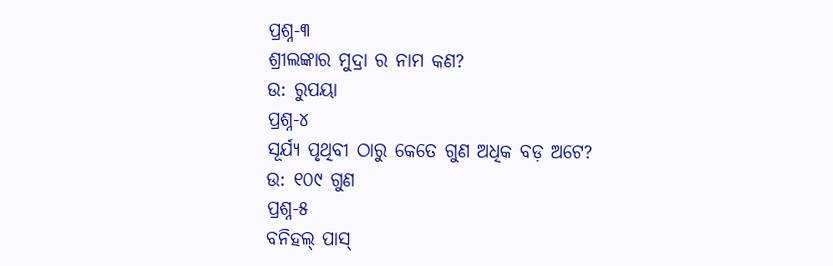ପ୍ରଶ୍ନ-୩
ଶ୍ରୀଲଙ୍କାର ମୁଦ୍ରା ର ନାମ କଣ?
ଉ: ରୁପୟା
ପ୍ରଶ୍ନ-୪
ସୂର୍ଯ୍ୟ ପୃଥିବୀ ଠାରୁ କେତେ ଗୁଣ ଅଧିକ ବଡ଼ ଅଟେ?
ଉ: ୧୦୯ ଗୁଣ
ପ୍ରଶ୍ନ-୫
ବନିହଲ୍ ପାସ୍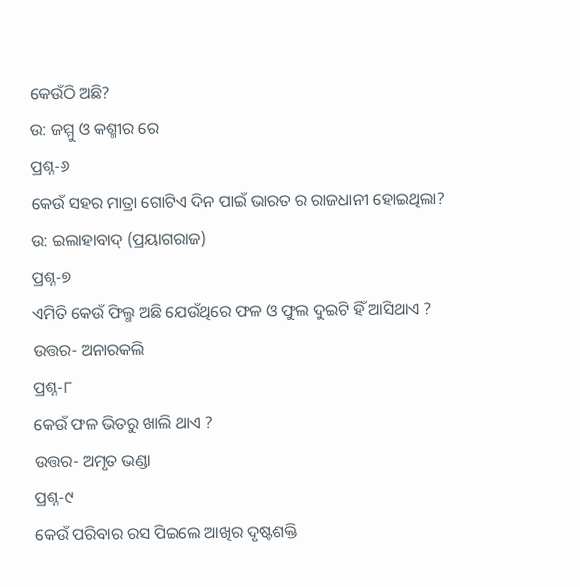କେଉଁଠି ଅଛି?
ଉ: ଜମ୍ମୁ ଓ କଶ୍ମୀର ରେ
ପ୍ରଶ୍ନ-୬
କେଉଁ ସହର ମାତ୍ରା ଗୋଟିଏ ଦିନ ପାଇଁ ଭାରତ ର ରାଜଧାନୀ ହୋଇଥିଲା?
ଉ: ଇଲାହାବାଦ୍ (ପ୍ରୟାଗରାଜ)
ପ୍ରଶ୍ନ-୭
ଏମିତି କେଉଁ ଫିଲ୍ମ ଅଛି ଯେଉଁଥିରେ ଫଳ ଓ ଫୁଲ ଦୁଇଟି ହିଁ ଆସିଥାଏ ?
ଉତ୍ତର- ଅନାରକଲି
ପ୍ରଶ୍ନ-୮
କେଉଁ ଫଳ ଭିତରୁ ଖାଲି ଥାଏ ?
ଉତ୍ତର- ଅମୃତ ଭଣ୍ଡା
ପ୍ରଶ୍ନ-୯
କେଉଁ ପରିବାର ରସ ପିଇଲେ ଆଖିର ଦୃଷ୍ଟଶକ୍ତି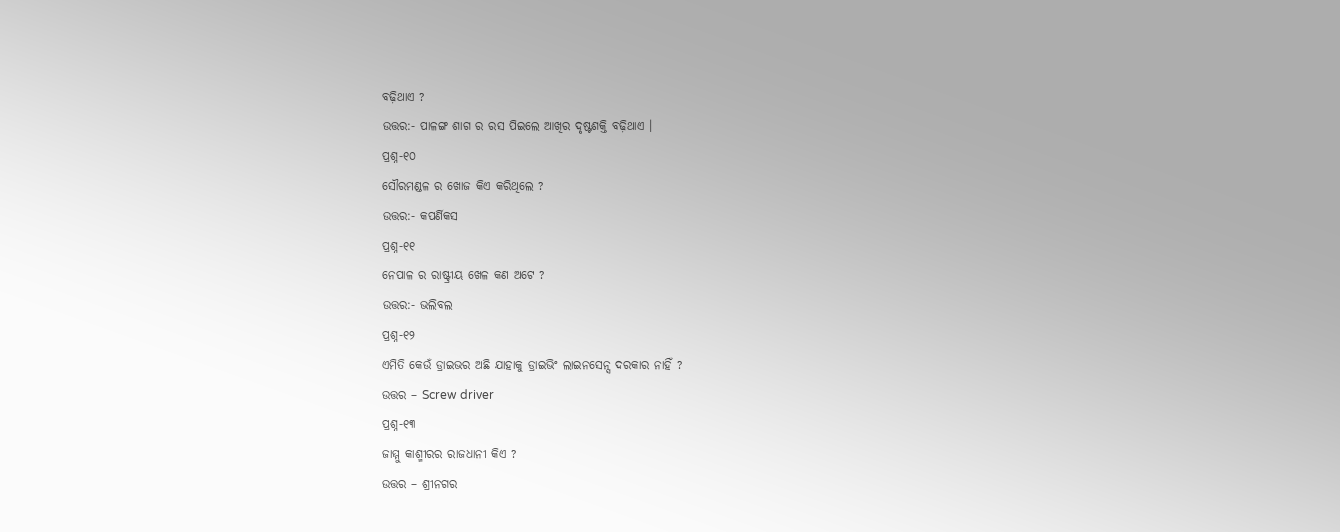ବଢ଼ିଥାଏ ?
ଉତ୍ତର:- ପାଳଙ୍ଗ ଶାଗ ର ରସ ପିଇଲେ ଆଖିର ଦୃଷ୍ଟଶକ୍ତି ବଢ଼ିଥାଏ ।
ପ୍ରଶ୍ନ-୧୦
ସୌରମଣ୍ଡଳ ର ଖୋଜ କିଏ କରିଥିଲେ ?
ଉତ୍ତର:- କପର୍ଣିକସ
ପ୍ରଶ୍ନ-୧୧
ନେପାଳ ର ରାଷ୍ଟ୍ରୀୟ ଖେଳ କଣ ଅଟେ ?
ଉତ୍ତର:- ଭଲିବଲ
ପ୍ରଶ୍ନ-୧୨
ଏମିତି କେଉଁ ଡ୍ରାଇଭର ଅଛି ଯାହାକୁ ଡ୍ରାଇଭିଂ ଲାଇନସେନ୍ସ ଦରକାର ନାହିଁ ?
ଉତ୍ତର – Screw driver
ପ୍ରଶ୍ନ-୧୩
ଜାମ୍ମୁ କାଶ୍ମୀରର ରାଜଧାନୀ କିଏ ?
ଉତ୍ତର – ଶ୍ରୀନଗର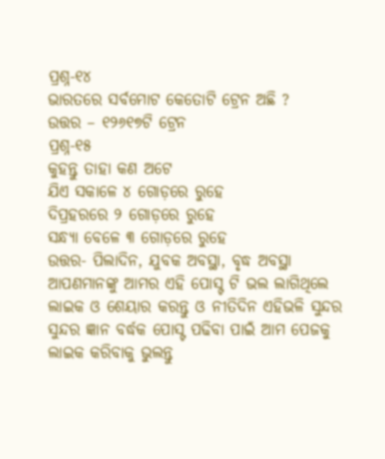ପ୍ରଶ୍ନ-୧୪
ଭାରତରେ ସର୍ବମୋଟ କେତୋଟି ଟ୍ରେନ ଅଛି ?
ଉତ୍ତର – ୧୨୬୧୭ଟି ଟ୍ରେନ
ପ୍ରଶ୍ନ-୧୫
କୁହନ୍ତୁ ତାହା କଣ ଅଟେ
ଯିଏ ସକାଳେ ୪ ଗୋଡ଼ରେ ରୁହେ
ଦିପ୍ରହରରେ ୨ ଗୋଡ଼ରେ ରୁହେ
ସନ୍ଧ୍ୟା ବେଳେ ୩ ଗୋଡ଼ରେ ରୁହେ
ଉତ୍ତର- ପିଲାଦିନ, ଯୁବକ ଅବସ୍ଥା, ବୃଦ୍ଧ ଅବସ୍ଥା
ଆପଣମାନଙ୍କୁ ଆମର ଏହି ପୋସ୍ଟ ଟି ଭଲ ଲାଗିଥିଲେ ଲାଇକ ଓ ଶେୟାର କରନ୍ତୁ ଓ ନୀତିଦିନ ଏହିଭଳି ସୁନ୍ଦର ସୁନ୍ଦର ଜ୍ଞାନ ବର୍ଦ୍ଧକ ପୋସ୍ଟ ପଢିବା ପାଇଁ ଆମ ପେଜକୁ ଲାଇକ କରିବାକୁ ଭୁଲନ୍ତୁ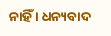ନାହିଁ । ଧନ୍ୟବାଦ